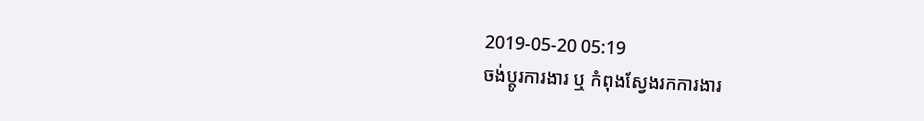2019-05-20 05:19
ចង់ប្តូរការងារ ឬ កំពុងស្វែងរកការងារ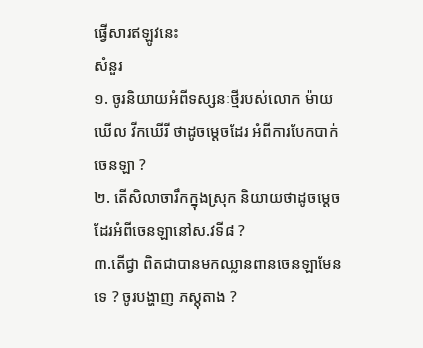ផ្វើសារឥឡូវនេះ
សំនួរ
១. ចូរនិយាយអំពីទស្សនៈថ្មីរបស់លោក ម៉ាយឃើល វីកឃើរី ថាដូចម្តេចដែរ អំពីការបែកបាក់ចេនឡា ?
២. តើសិលាចារឹកក្នុងស្រុក និយាយថាដូចម្តេចដែរអំពីចេនឡានៅស.វទី៨ ?
៣.តើជ្វា ពិតជាបានមកឈ្លានពានចេនឡាមែនទេ ? ចូរបង្ហាញ ភស្តុតាង ?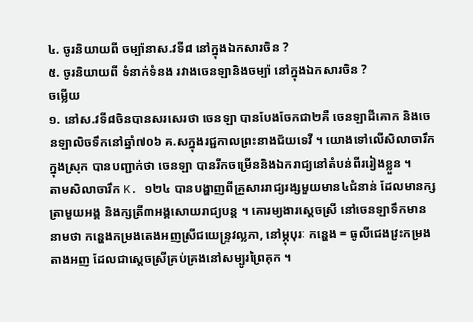៤. ចូរនិយាយពី ចម្ប៉ានាស.វទី៨ នៅក្នុងឯកសារចិន ?
៥. ចូរនិយាយពី ទំនាក់ទំនង រវាងចេនឡានិងចម្ប៉ា នៅក្នុងឯកសារចិន ?
ចម្លើយ
១. នៅស.វទី៨ចិនបានសរសេរថា ចេនឡា បានបែងចែកជា២គឺ ចេនឡាដីគោក និងចេនឡាលិចទឹកនៅឆ្នាំ៧០៦ គ.សក្នុងរជ្ជកាលព្រះនាងជ័យទេវី ។ យោងទៅលើសិលាចារឹកក្នុងស្រុក បានបញ្ជាក់ថា ចេនឡា បានរីកចម្រើននិងឯករាជ្យនៅតំបន់ពីររៀងខ្លួន ។
តាមសិលាចារឹក K. ១២៤ បានបង្ហាញពីគ្រួសាររាជ្យរង្សមួយមាន៤ជំនាន់ ដែលមានក្សត្រាមួយអង្គ និងក្សត្រី៣អង្គសោយរាជ្យបន្ត ។ គោរម្យងារស្តេចស្រី នៅចេនឡាទឹកមាននាមថា កន្ហេងកម្រងតេងអញស្រីជយេន្រ្ទវល្លភា, នៅម្ភុបុរៈ កន្ហេង = ធូលីជេងវ្រះកម្រងតាងអញ ដែលជាស្តេចស្រីគ្រប់គ្រងនៅសម្បូរព្រៃគុក ។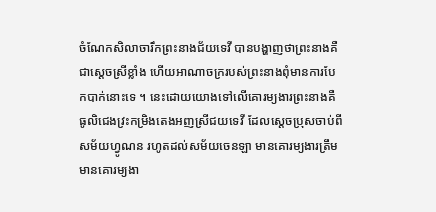ចំណែកសិលាចារឹកព្រះនាងជ័យទេវី បានបង្ហាញថាព្រះនាងគឺជាស្តេចស្រីខ្លាំង ហើយអាណាចក្ររបស់ព្រះនាងពុំមានការបែកបាក់នោះទេ ។ នេះដោយយោងទៅលើគោរម្យងារព្រះនាងគឺ ធូលិជេងវ្រះកម្រិងតេងអញស្រីជយទេវី ដែលស្តេចប្រុសចាប់ពីសម័យហ្វូណន រហូតដល់សម័យចេនឡា មានគោរម្យងារត្រឹម មានគោរម្យងា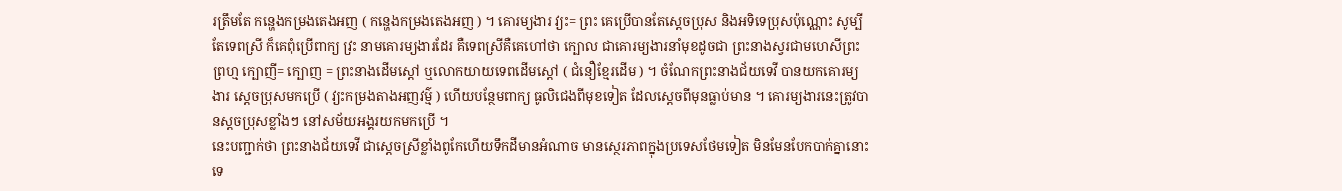រត្រឹមតែ កន្ហេងកម្រងតេងអញ ( កន្ហេងកម្រងតេងអញ ) ។ គោរម្យងារ វ្យះ= ព្រះ គេប្រើបានតែស្តេចប្រុស និងអទិទេប្រុសប៉ុណ្ណោះ សូម្បីតែទេពស្រី ក៏គេពុំប្រើពាក្យ វ្រះ នាមគោរម្យងារដែរ គឺទេពស្រីគឺគេហៅថា ក្បោល ជាគោរម្យងារនាំមុខដូចជា ព្រះនាងស្វរជាមហេសីព្រះព្រហ្ម ក្បោញី= ក្បោញ = ព្រះនាងដើមស្តៅ ឬលោកយាយទេពដើមស្តៅ ( ជំនឿខ្មែរដើម ) ។ ចំណែកព្រះនាងជ័យទេវី បានយកគោរម្យងារ ស្តេចប្រុសមកប្រើ ( វ្យះកម្រងតាងអញវម៌្ម ) ហើយបន្ថែមពាក្យ ធូលិជេងពីមុខទៀត ដែលស្តេចពីមុនធ្លាប់មាន ។ គោរម្យងារនេះត្រូវបានស្តចប្រុសខ្លាំងៗ នៅសម័យអង្គរយកមកប្រើ ។
នេះបញ្ជាក់ថា ព្រះនាងជ័យទេវី ជាស្តេចស្រីខ្លាំងពូកែហើយទឹកដីមានអំណាច មានស្ថេរភាពក្នុងប្រទេសថែមទៀត មិនមែនបែកបាក់គ្នានោះទេ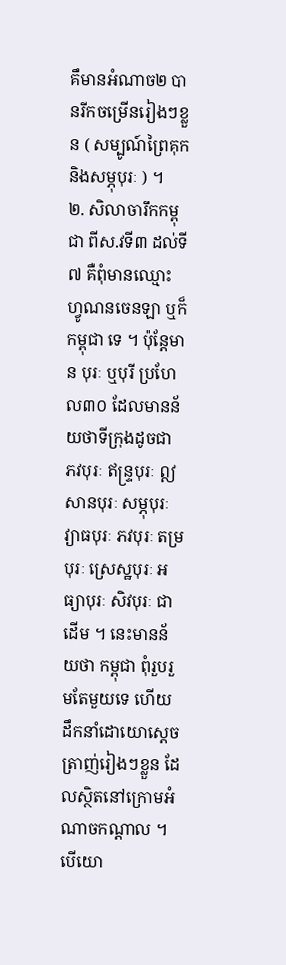គឹមានអំណាច២ បានរីកចម្រើនរៀងៗខ្លួន ( សម្បូណ៍ព្រៃគុក និងសម្ភុបុរៈ ) ។
២. សិលាចារឹកកម្ពុជា ពីស.វទី៣ ដល់ទី៧ គឺពុំមានឈ្មោះហ្វូណនចេនឡា ឬក៏កម្ពុជា ទេ ។ ប៉ុន្តែមាន បុរៈ ឬបុរី ប្រហែល៣០ ដែលមានន័យថាទីក្រុងដូចជា ភវបុរៈ ឥន្រ្ទបុរៈ ឦសានបុរៈ សម្ភុបុរៈ វ្យាធបុរៈ ភវបុរៈ តម្របុរៈ ស្រេស្ឋបុរៈ អធ្យាបុរៈ សិវបុរៈ ជាដើម ។ នេះមានន័យថា កម្ពុជា ពុំរួបរួមតែមួយទេ ហើយដឹកនាំដោយោស្តេចត្រាញ់រៀងៗខ្លួន ដែលស្ថិតនៅក្រោមអំណាចកណ្តាល ។
បើយោ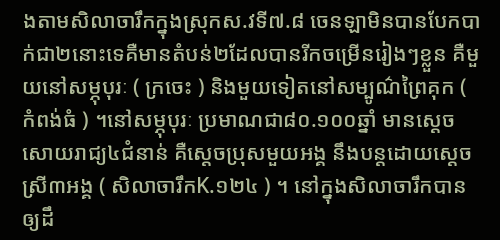ងតាមសិលាចារឹកក្នុងស្រុកស.វទី៧.៨ ចេនឡាមិនបានបែកបាក់ជា២នោះទេគឺមានតំបន់២ដែលបានរីកចម្រើនរៀងៗខ្លួន គឺមួយនៅសម្ភុបុរៈ ( ក្រចេះ ) និងមួយទៀតនៅសម្បូណ៌ព្រៃគុក ( កំពង់ធំ ) ។នៅសម្ភុបុរៈ ប្រមាណជា៨០.១០០ឆ្នាំ មានស្តេចសោយរាជ្យ៤ជំនាន់ គឺស្តេចប្រុសមួយអង្គ នឹងបន្តដោយស្តេចស្រី៣អង្គ ( សិលាចារឹកK.១២៤ ) ។ នៅក្នុងសិលាចារឹកបានឲ្យដឹ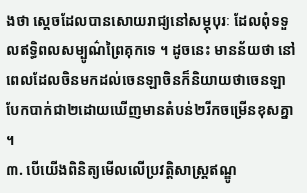ងថា ស្តេចដែលបានសោយរាជ្យនៅសម្ភុបុរៈ ដែលពុំទទួលឥទ្ធិពលសម្បូណ៌ព្រៃគុកទេ ។ ដូចនេះ មានន័យថា នៅពេលដែលចិនមកដល់ចេនឡាចិនក៏និយាយថាចេនឡាបែកបាក់ជា២ដោយឃើញមានតំបន់២រីកចម្រើនខុសគ្នា ។
៣. បើយើងពិនិត្យមើលលើប្រវត្តិសាស្រ្តឥណ្ឌូ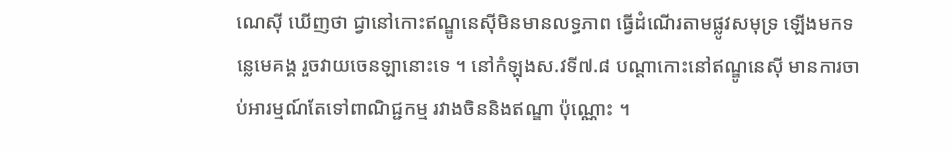ណេស៊ី ឃើញថា ជ្វានៅកោះឥណ្ឌូនេស៊ីមិនមានលទ្ធភាព ធ្វើដំណើរតាមផ្លូវសមុទ្រ ឡើងមកទន្លេមេគង្គ រួចវាយចេនឡានោះទេ ។ នៅកំឡុងស.វទី៧.៨ បណ្តាកោះនៅឥណ្ឌូនេស៊ី មានការចាប់អារម្មណ៍តែទៅពាណិជ្ជកម្ម រវាងចិននិងឥណ្ឌា ប៉ុណ្ណោះ ។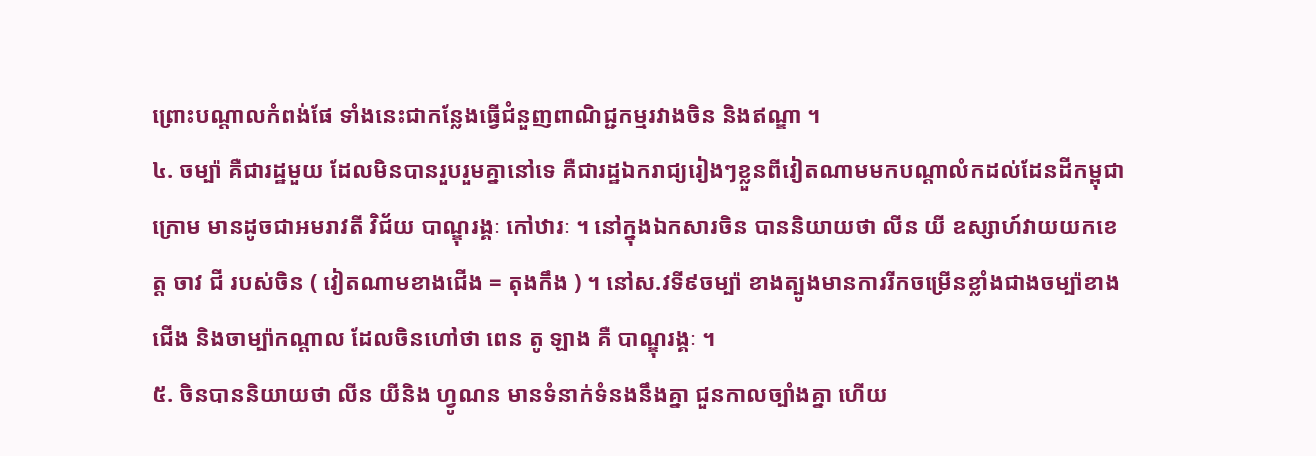ព្រោះបណ្តាលកំពង់ផែ ទាំងនេះជាកន្លែងធ្វើជំនួញពាណិជ្ជកម្មរវាងចិន និងឥណ្ឌា ។
៤. ចម្ប៉ា គឺជារដ្ឋមួយ ដែលមិនបានរួបរួមគ្នានៅទេ គឺជារដ្ឋឯករាជ្យរៀងៗខ្លួនពីវៀតណាមមកបណ្តាលំកដល់ដែនដីកម្ពុជាក្រោម មានដូចជាអមរាវតី វិជ័យ បាណ្ឌុរង្គៈ កៅឋារៈ ។ នៅក្នុងឯកសារចិន បាននិយាយថា លីន យី ឧស្សាហ៍វាយយកខេត្ត ចាវ ជី របស់ចិន ( វៀតណាមខាងជើង = តុងកឹង ) ។ នៅស.វទី៩ចម្ប៉ា ខាងត្បូងមានការរីកចម្រើនខ្លាំងជាងចម្ប៉ាខាងជើង និងចាម្ប៉ាកណ្តាល ដែលចិនហៅថា ពេន តូ ឡាង គឺ បាណ្ឌុរង្គៈ ។
៥. ចិនបាននិយាយថា លីន យីនិង ហ្វូណន មានទំនាក់ទំនងនឹងគ្នា ជួនកាលច្បាំងគ្នា ហើយ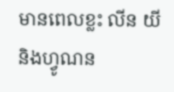មានពេលខ្លះ លីន យី និងហ្វូណន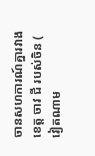ចានសហការណ៍គ្នារវាងខេត្ត ចាវ ជី របស់ចិន ( វៀតណាម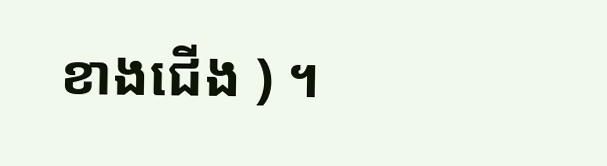ខាងជើង ) ។